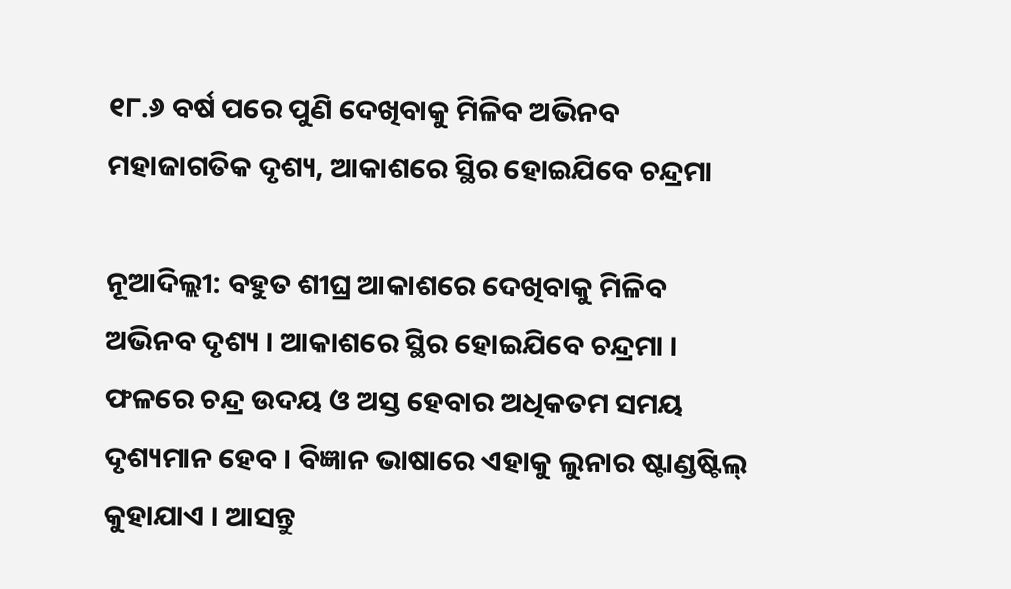୧୮.୬ ବର୍ଷ ପରେ ପୁଣି ଦେଖିବାକୁ ମିଳିବ ଅଭିନବ ମହାଜାଗତିକ ଦୃଶ୍ୟ, ଆକାଶରେ ସ୍ଥିର ହୋଇଯିବେ ଚନ୍ଦ୍ରମା

ନୂଆଦିଲ୍ଲୀ: ବହୁତ ଶୀଘ୍ର ଆକାଶରେ ଦେଖିବାକୁ ମିଳିବ ଅଭିନବ ଦୃଶ୍ୟ । ଆକାଶରେ ସ୍ଥିର ହୋଇଯିବେ ଚନ୍ଦ୍ରମା । ଫଳରେ ଚନ୍ଦ୍ର ଉଦୟ ଓ ଅସ୍ତ ହେବାର ଅଧିକତମ ସମୟ ଦୃଶ୍ୟମାନ ହେବ । ବିଜ୍ଞାନ ଭାଷାରେ ଏହାକୁ ଲୁନାର ଷ୍ଟାଣ୍ଡଷ୍ଟିଲ୍ କୁହାଯାଏ । ଆସନ୍ତୁ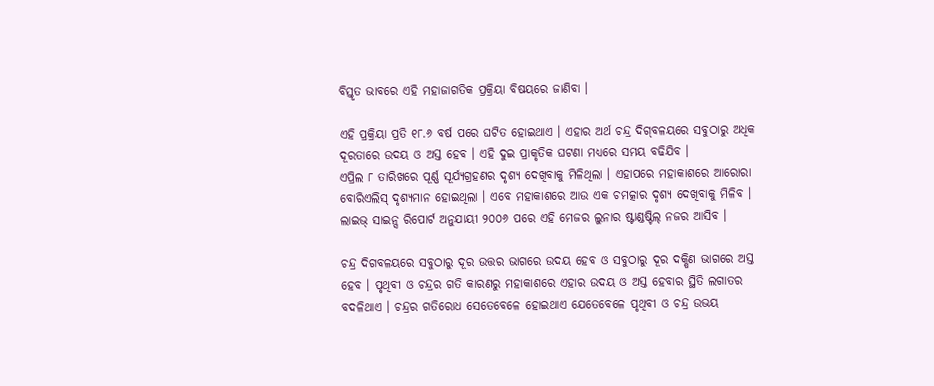ବିସ୍ତୃତ ଭାବରେ ଏହି ମହାଜାଗତିକ ପ୍ରକ୍ରିୟା ବିଷୟରେ ଜାଣିବା ।

ଏହି ପ୍ରକ୍ରିୟା ପ୍ରତି ୧୮.୬ ବର୍ଷ ପରେ ଘଟିତ ହୋଇଥାଏ । ଏହାର ଅର୍ଥ ଚନ୍ଦ୍ର ଦିଗ୍‌ବଳୟରେ ସବୁଠାରୁ ଅଧିକ ଦୂରତାରେ ଉଦୟ ଓ ଅସ୍ତ ହେବ । ଏହି ଦୁଇ ପ୍ରାକୃତିକ ଘଟଣା ମଧ୍ୟରେ ସମୟ ବଢିଯିବ ।
ଏପ୍ରିଲ ୮ ତାରିଖରେ ପୂର୍ଣ୍ଣ ସୂର୍ଯ୍ୟଗ୍ରହଣର ଦୃଶ୍ୟ ଦେଖିବାକୁ ମିଳିଥିଲା । ଏହାପରେ ମହାକାଶରେ ଆରୋରା ବୋରିଏଲିସ୍ ଦୃଶ୍ୟମାନ ହୋଇଥିଲା । ଏବେ ମହାକାଶରେ ଆଉ ଏକ ଚମତ୍କାର ଦୃଶ୍ୟ ଦେଖିବାକୁ ମିଳିବ । ଲାଇଭ୍ ସାଇନ୍ସ ରିପୋର୍ଟ ଅନୁଯାୟୀ ୨୦୦୬ ପରେ ଏହି ମେଜର ଲୁନାର ଷ୍ଟାଣ୍ଡଷ୍ଟିଲ୍ ନଜର ଆସିବ ।

ଚନ୍ଦ୍ର ଦିଗବଳୟରେ ସବୁଠାରୁ ଦୂର ଉତ୍ତର ଭାଗରେ ଉଦୟ ହେବ ଓ ସବୁଠାରୁ ଦୂର ଦକ୍ଷିଣ ଭାଗରେ ଅସ୍ତ ହେବ । ପୃଥିବୀ ଓ ଚନ୍ଦ୍ରର ଗତି କାରଣରୁ ମହାକାଶରେ ଏହାର ଉଦୟ ଓ ଅସ୍ତ ହେବାର ସ୍ଥିତି ଲଗାତର ବଦଳିଥାଏ । ଚନ୍ଦ୍ରର ଗତିରୋଧ ସେତେବେଳେ ହୋଇଥାଏ ଯେତେବେଳେ ପୃଥିବୀ ଓ ଚନ୍ଦ୍ର ଉଭୟ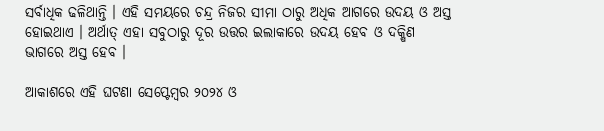ସର୍ବାଧିକ ଢଳିଥାନ୍ତି । ଏହି ସମୟରେ ଚନ୍ଦ୍ର ନିଜର ସୀମା ଠାରୁ ଅଧିକ ଆଗରେ ଉଦୟ ଓ ଅସ୍ତ ହୋଇଥାଏ । ଅର୍ଥାତ୍ ଏହା ସବୁଠାରୁ ଦୂର ଉତ୍ତର ଇଲାକାରେ ଉଦୟ ହେବ ଓ ଦକ୍ଷିଣ ଭାଗରେ ଅସ୍ତ ହେବ ।

ଆକାଶରେ ଏହି ଘଟଣା ସେପ୍ଟେମ୍ବର ୨୦୨୪ ଓ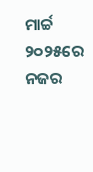ମାର୍ଚ୍ଚ ୨୦୨୫ରେ ନଜର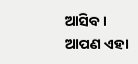ଆସିବ । ଆପଣ ଏହା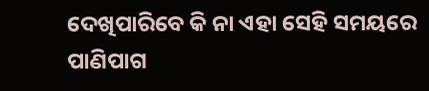ଦେଖିପାରିବେ କି ନା ଏହା ସେହି ସମୟରେ ପାଣିପାଗ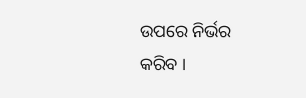ଉପରେ ନିର୍ଭର କରିବ ।